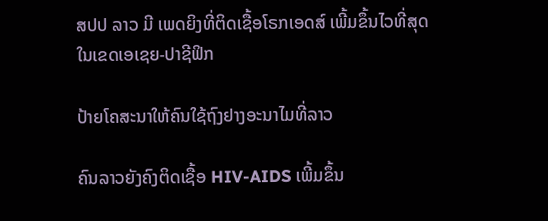ສປປ ລາວ ມີ ເພດຍິງທີ່ຕິດເຊື້ອໂຣກເອດສ໌ ເພີ້ມຂຶ້ນໄວທີ່ສຸດ ໃນເຂດເອເຊຍ-ປາຊີຟິກ

ປ້າຍໂຄສະນາໃຫ້ຄົນໃຊ້ຖົງຢາງອະນາໄມທີ່ລາວ

ຄົນລາວຍັງຄົງຕິດເຊື້ອ HIV-AIDS ເພີ້ມຂຶ້ນ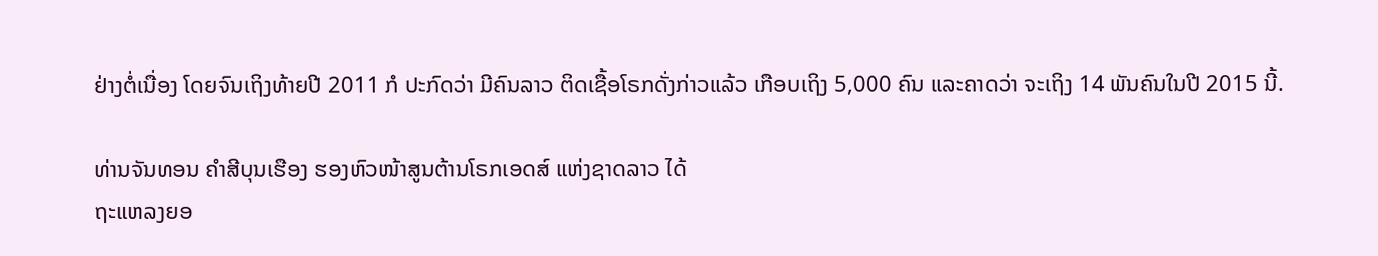ຢ່າງຕໍ່ເນື່ອງ ໂດຍຈົນເຖິງທ້າຍປີ 2011 ກໍ ປະກົດວ່າ ມີຄົນລາວ ຕິດເຊື້ອໂຣກດັ່ງກ່າວແລ້ວ ເກືອບເຖິງ 5,000 ຄົນ ແລະຄາດວ່າ ຈະເຖິງ 14 ພັນຄົນໃນປີ 2015 ນີ້.

ທ່ານຈັນທອນ ຄໍາສີບຸນເຮືອງ ຮອງຫົວໜ້າສູນຕ້ານໂຣກເອດສ໌ ແຫ່ງຊາດລາວ ໄດ້
ຖະແຫລງຍອ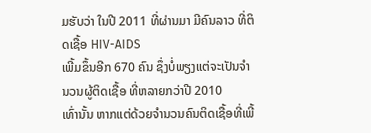ມຮັບວ່າ ໃນປີ 2011 ທີ່ຜ່ານມາ ມີຄົນລາວ ທີ່ຕິດເຊື້ອ HIV-AIDS
ເພີ້ມຂຶ້ນອີກ 670 ຄົນ ຊຶ່ງບໍ່ພຽງແຕ່ຈະເປັນຈໍານວນຜູ້ຕິດເຊື້ອ ທີ່ຫລາຍກວ່າປີ 2010
ເທົ່ານັ້ນ ຫາກແຕ່ດ້ວຍຈໍານວນຄົນຕິດເຊື້ອທີ່ເພີ້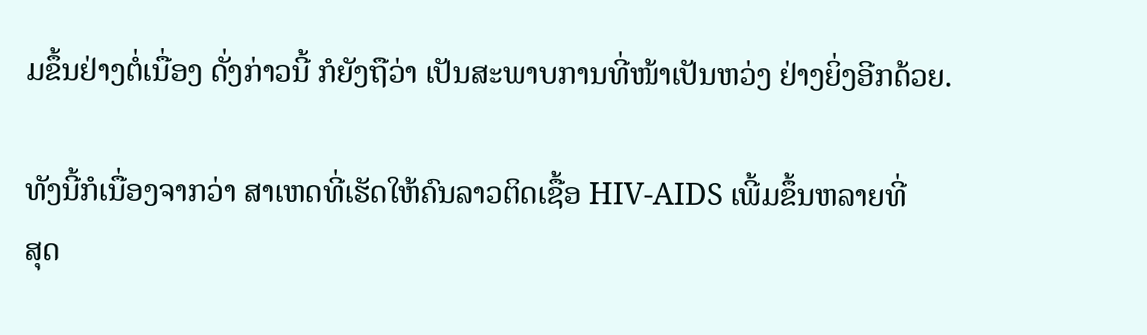ມຂຶ້ນຢ່າງຕໍ່ເນື່ອງ ດັ່ງກ່າວນີ້ ກໍຍັງຖືວ່າ ເປັນສະພາບການທີ່ໜ້າເປັນຫວ່ງ ຢ່າງຍິ່ງອີກດ້ວຍ.

ທັງນີ້ກໍເນື່ອງຈາກວ່າ ສາເຫດທີ່ເຮັດໃຫ້ຄົນລາວຕິດເຊື້ອ HIV-AIDS ເພີ້ມຂຶ້ນຫລາຍທີ່
ສຸດ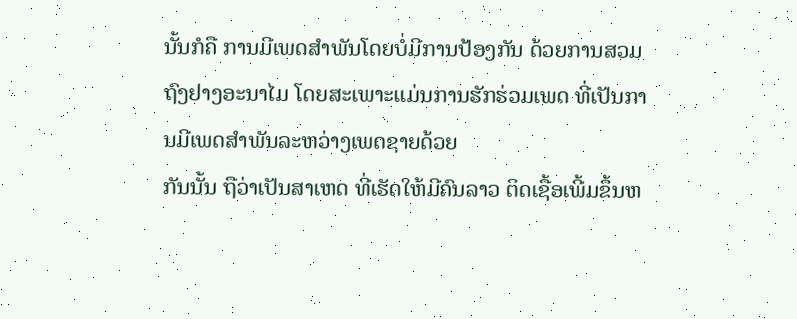ນັ້ນກໍຄື ການມີເພດສໍາພັນໂດຍບໍ່ມີການປ້ອງກັນ ດ້ວຍການສວມຖົງຢາງອະນາໄມ ໂດຍສະເພາະແມ່ນການຮັກຮ່ວມເພດ ທີ່ເປັນການມີເພດສໍາພັນລະຫວ່າງເພດຊາຍດ້ວຍ
ກັນນັ້ນ ຖືວ່າເປັນສາເຫດ ທີ່ເຮັດໃຫ້ມີຄົນລາວ ຕິດເຊື້ອເພີ້ມຂຶ້ນຫ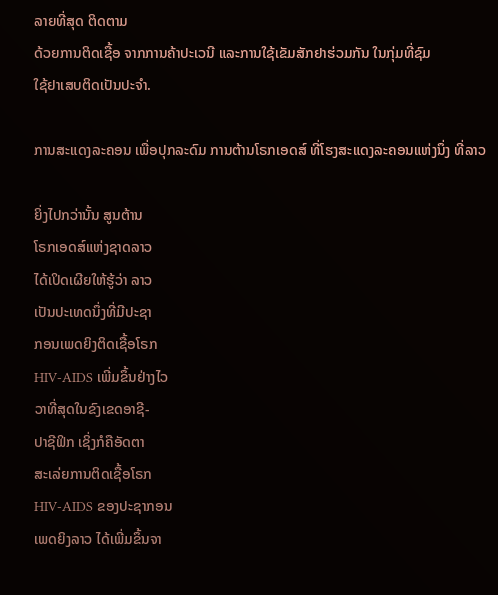ລາຍທີ່ສຸດ ຕິດຕາມ
ດ້ວຍການຕິດເຊື້ອ ຈາກການຄ້າປະເວນີ ແລະການໃຊ້ເຂັມສັກຢາຮ່ວມກັນ ໃນກຸ່ມທີ່ຊົມ
ໃຊ້ຢາເສບຕິດເປັນປະຈໍາ.

ການສະແດງລະຄອນ ເພື່ອປຸກລະດົມ ການຕ້ານໂຣກເອດສ໌ ທີ່ໂຮງສະແດງລະຄອນແຫ່ງນຶ່ງ ທີ່ລາວ

ຍິ່ງໄປກວ່ານັ້ນ ສູນຕ້ານ
ໂຣກເອດສ໌ແຫ່ງຊາດລາວ
ໄດ້ເປິດເຜີຍໃຫ້ຮູ້ວ່າ ລາວ
ເປັນປະເທດນຶ່ງທີ່ມີປະຊາ
ກອນເພດຍິງຕິດເຊື້ອໂຣກ
HIV-AIDS ເພີ່ມຂຶ້ນຢ່າງໄວ
ວາທີ່ສຸດໃນຂົງເຂດອາຊີ-
ປາຊີຟິກ ເຊິ່ງກໍຄືອັດຕາ
ສະເລ່ຍການຕິດເຊື້ອໂຣກ
HIV-AIDS ຂອງປະຊາກອນ
ເພດຍິງລາວ ໄດ້ເພີ່ມຂຶ້ນຈາ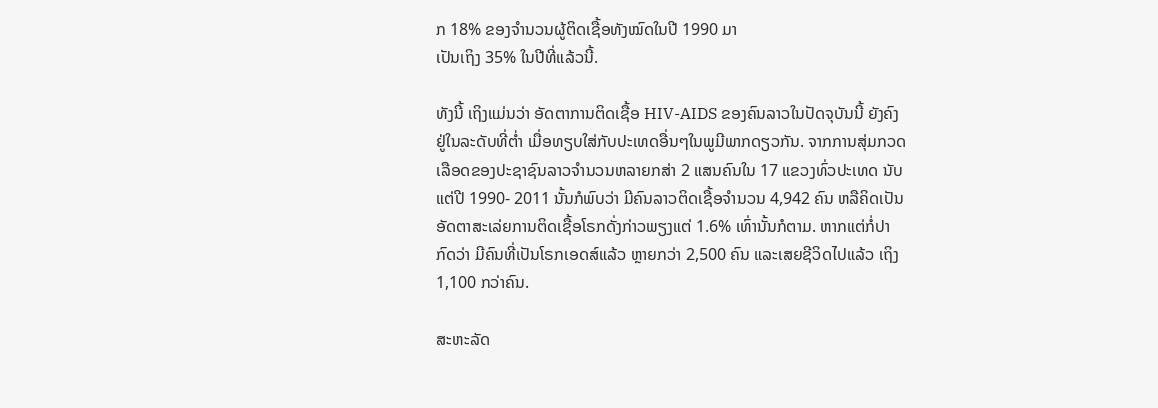ກ 18% ຂອງຈໍານວນຜູ້ຕິດເຊື້ອທັງໝົດໃນປີ 1990 ມາ
ເປັນເຖິງ 35% ໃນປີທີ່ແລ້ວນີ້.

ທັງນີ້ ເຖິງແມ່ນວ່າ ອັດຕາການຕິດເຊື້ອ HIV-AIDS ຂອງຄົນລາວໃນປັດຈຸບັນນີ້ ຍັງຄົງ
ຢູ່ໃນລະດັບທີ່ຕໍ່າ ເມື່ອທຽບໃສ່ກັບປະເທດອື່ນໆໃນພູມີພາກດຽວກັນ. ຈາກການສຸ່ມກວດ
ເລືອດຂອງປະຊາຊົນລາວຈໍານວນຫລາຍກສ່າ 2 ແສນຄົນໃນ 17 ແຂວງທົ່ວປະເທດ ນັບ
ແຕ່ປີ 1990- 2011 ນັ້ນກໍພົບວ່າ ມີຄົນລາວຕິດເຊື້ອຈໍານວນ 4,942 ຄົນ ຫລືຄິດເປັນ
ອັດຕາສະເລ່ຍການຕິດເຊື້ອໂຣກດັ່ງກ່າວພຽງແຕ່ 1.6% ເທົ່ານັ້ນກໍຕາມ. ຫາກແຕ່ກໍ່ປາ
ກົດວ່າ ມີຄົນທີ່ເປັນໂຣກເອດສ໌ແລ້ວ ຫຼາຍກວ່າ 2,500 ຄົນ ແລະເສຍຊີວິດໄປແລ້ວ ເຖິງ
1,100 ກວ່າຄົນ.

ສະຫະລັດ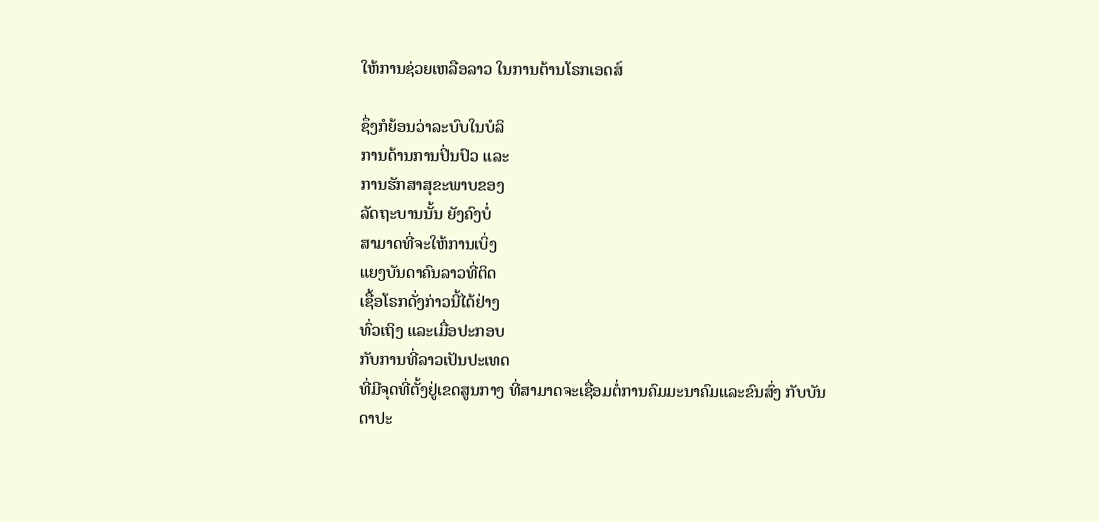ໃຫ້ການຊ່ວຍເຫລືອລາວ ໃນການຕ້ານໂຣກເອດສ໌

ຊຶ່ງກໍຍ້ອນວ່າລະບົບໃນບໍລິ
ການດ້ານການປິ່ນປົວ ແລະ
ການຮັກສາສຸຂະພາບຂອງ
ລັດຖະບານນັ້ນ ຍັງຄົງບໍ່
ສາມາດທີ່ຈະໃຫ້ການເບິ່ງ
ແຍງບັນດາຄົນລາວທີ່ຕິດ
ເຊື້ອໂຣກດັ່ງກ່າວນີ້ໄດ້ຢ່າງ
ທົ່ວເຖິງ ແລະເມື່ອປະກອບ
ກັບການທີ່ລາວເປັນປະເທດ
ທີ່ມີຈຸດທີ່ຕັ້ງຢູ່ເຂດສູນກາງ ທີ່ສາມາດຈະເຊື່ອມຕໍ່ການຄົມມະນາຄົມແລະຂົນສົ່ງ ກັບບັນ
ດາປະ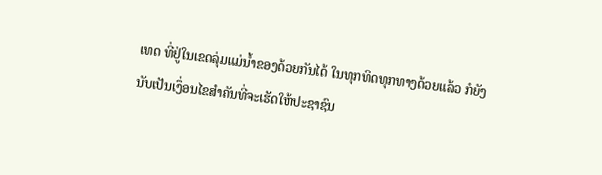ເທດ ທີ່ຢູ່ໃນເຂດລຸ່ມແມ່ນໍ້າຂອງດ້ວຍກັນໄດ້ ໃນທຸກທິດທຸກທາງດ້ວຍແລ້ວ ກໍຍັງ
ນັບເປັນເງຶ່ອນໄຂສໍາຄັນທີ່ຈະເຮັດໃຫ້ປະຊາຊົນ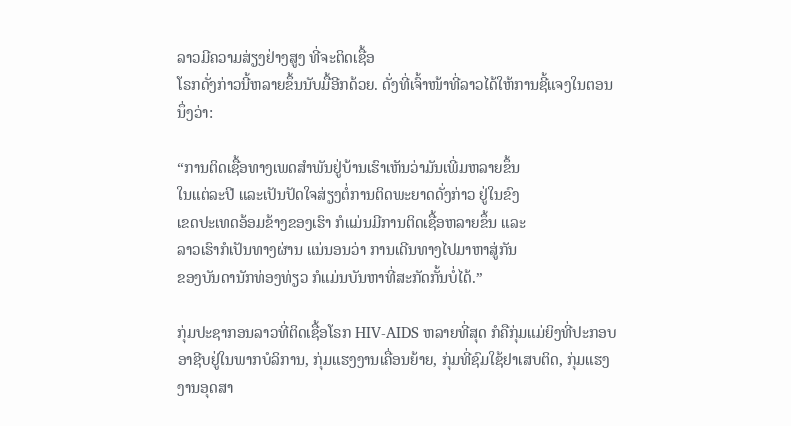ລາວມີຄວາມສ່ຽງຢ່າງສູງ ທີ່ຈະຕິດເຊື້ອ
ໂຣກດັ່ງກ່າວນີ້ຫລາຍຂຶ້ນນັບມື້ອີກດ້ວຍ. ດັ່ງທີ່ເຈົ້າໜ້າທີ່ລາວໄດ້ໃຫ້ການຊີ້ແຈງໃນຕອນ
ນຶ່ງວ່າ:

“ການຕິດເຊື້ອທາງເພດສໍາພັນຢູ່ບ້ານເຮົາເຫັນວ່າມັນເພີ່ມຫລາຍຂຶ້ນ
ໃນແຕ່ລະປີ ແລະເປັນປັດໃຈສ່ຽງຕໍ່ການຕິດພະຍາດດັ່ງກ່າວ ຢູ່ໃນຂົງ
ເຂດປະເທດອ້ອມຂ້າງຂອງເຮົາ ກໍແມ່ນມີການຕິດເຊື້ອຫລາຍຂຶ້ນ ແລະ
ລາວເຮົາກໍເປັນທາງຜ່ານ ແນ່ນອນວ່າ ການເດີນທາງໄປມາຫາສູ່ກັນ
ຂອງບັນດານັກທ່ອງທ່ຽວ ກໍແມ່ນບັນຫາທີ່ສະກັດກັ້ນບໍ່ໄດ້.”

ກຸ່ມປະຊາກອນລາວທີ່ຕິດເຊື້ອໂຣກ HIV-AIDS ຫລາຍທີ່ສຸດ ກໍຄືກຸ່ມແມ່ຍິງທີ່ປະກອບ
ອາຊີບຢູ່ໃນພາກບໍລິການ, ກຸ່ມແຮງງານເຄື່ອນຍ້າຍ, ກຸ່ມທີ່ຊົມໃຊ້ຢາເສບຕິດ, ກຸ່ມແຮງ
ງານອຸດສາ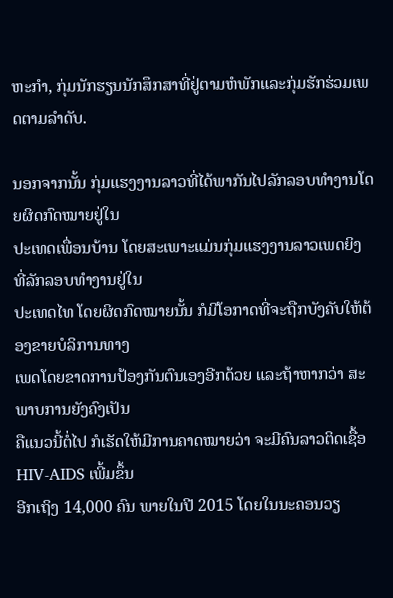ຫະກໍາ, ກຸ່ມນັກຮຽນນັກສຶກສາທີ່ຢູ່ຕາມຫໍພັກແລະກຸ່ມຮັກຮ່ວມເພດຕາມລໍາດັບ.

ນອກຈາກນັ້ນ ກຸ່ມແຮງງານລາວທີ່ໄດ້ພາກັນໄປລັກລອບທໍາງານໂດຍຜິດກົດໝາຍຢູ່ໃນ
ປະເທດເພື່ອນບ້ານ ໂດຍສະເພາະແມ່ນກຸ່ມແຮງງານລາວເພດຍິງ ທີ່ລັກລອບທໍາງານຢູ່ໃນ
ປະເທດໄທ ໂດຍຜິດກົດໝາຍນັ້ນ ກໍມີໂອກາດທີ່ຈະຖືກບັງຄັບໃຫ້ຕ້ອງຂາຍບໍລິການທາງ
ເພດໂດຍຂາດການປ້ອງກັນຕົນເອງອີກດ້ວຍ ແລະຖ້າຫາກວ່າ ສະພາບການຍັງຄົງເປັນ
ຄືແນວນີ້ຕໍ່ໄປ ກໍເຮັດໃຫ້ມີການຄາດໝາຍວ່າ ຈະມີຄົນລາວຕິດເຊື້ອ HIV-AIDS ເພີ້ມຂຶ້ນ
ອີກເຖິງ 14,000 ຄົນ ພາຍໃນປີ 2015 ໂດຍໃນນະຄອນວຽ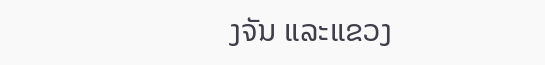ງຈັນ ແລະແຂວງ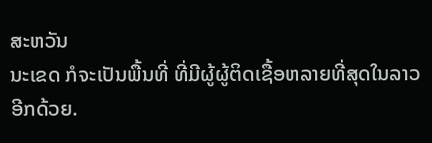ສະຫວັນ
ນະເຂດ ກໍຈະເປັນພື້ນທີ່ ທີ່ມີຜູ້ຜູ້ຕິດເຊື້ອຫລາຍທີ່ສຸດໃນລາວ ອີກດ້ວຍ.